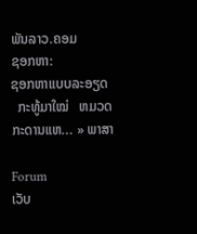ພັນລາວ.ຄອມ
ຊອກຫາ:
ຊອກຫາແບບລະອຽດ
  ກະທູ້ມາໃໝ່   ຫມວດ   ກະດານແຫ... » ພາສາ

Forum
ເວັບ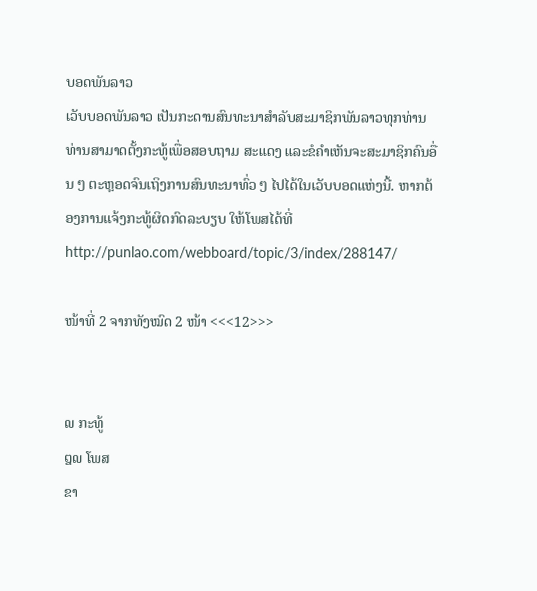ບອດພັນລາວ
ເວັບບອດພັນລາວ ເປັນກະດານສົນທະນາສຳລັບສະມາຊິກພັນລາວທຸກທ່ານ ທ່ານສາມາດຕັ້ງກະທູ້ເພື່ອສອບຖາມ ສະແດງ ແລະຂໍຄຳເຫັນຈະສະມາຊິກຄົນອື່ນ ໆ ຕະຫຼອດຈົນເຖິງການສົນທະນາທົ່ວ ໆ ໄປໄດ້ໃນເວັບບອດແຫ່ງນີ້. ຫາກຕ້ອງການແຈ້ງກະທູ້ຜິດກົດລະບຽບ ໃຫ້ໂພສໄດ້ທີ່ http://punlao.com/webboard/topic/3/index/288147/

ໜ້າທີ່ 2 ຈາກທັງໝົດ 2 ໜ້າ <<<12>>>


໙ ກະທູ້
໘໙ ໂພສ
ຂາ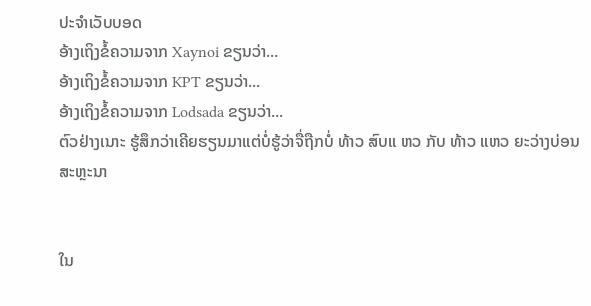ປະຈຳເວັບບອດ
ອ້າງເຖິງຂໍ້ຄວາມຈາກ Xaynoi ຂຽນວ່າ...
ອ້າງເຖິງຂໍ້ຄວາມຈາກ KPT ຂຽນວ່າ...
ອ້າງເຖິງຂໍ້ຄວາມຈາກ Lodsada ຂຽນວ່າ...
ຕົວຢ່າງເນາະ ຮູ້ສຶກວ່າເຄີຍຮຽນມາແຕ່ບໍ່ຮູ້ວ່າຈື່ຖືກບໍ່ ທ້າວ ສົບແ ຫວ ກັບ ທ້າວ ແຫວ ຍະວ່າງບ່ອນສະຫຼະນາ


ໃນ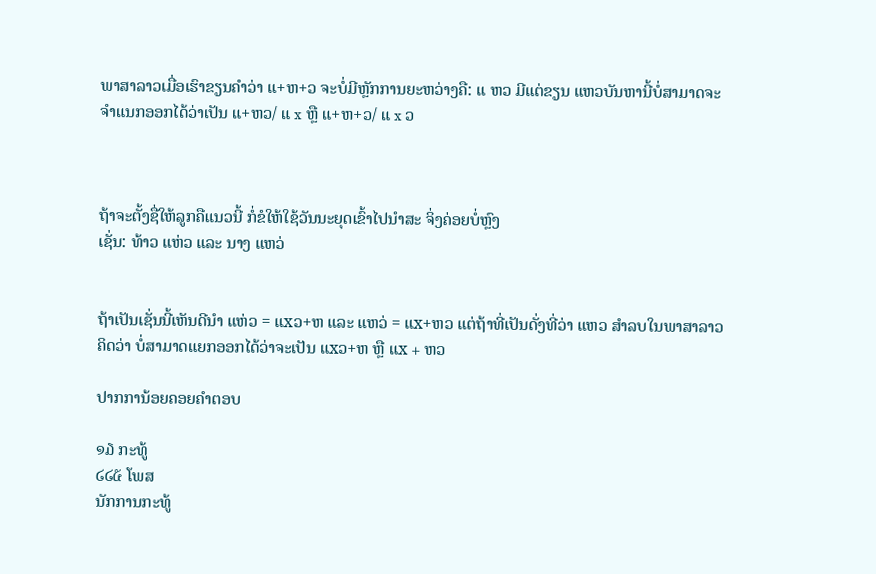ພາສາລາວເມື່ອເຮົາຂຽນຄຳວ່າ ແ+ຫ+ວ ຈະບໍ່ມີຫຼັກການຍະຫວ່າງຄື: ແ ຫວ ມີແຕ່ຂຽນ ແຫວບັນຫານີ້ບໍ່ສາມາດຈະຈຳແນກອອກໄດ້ວ່າເປັນ ແ+ຫວ/ ແ x ຫຼື ແ+ຫ+ວ/ ແ x ວ



ຖ້າຈະຕັ້ງຊື່ໃຫ້ລູກຄືແນວນີ້ ກໍ່ຂໍໃຫ້ໃຊ້ວັນນະຍຸດເຂົ້າໄປນຳສະ ຈິ່ງຄ່ອຍບໍ່ຫຼົງ
ເຊັ່ນ: ທ້າວ ແຫ່ວ ແລະ ນາງ ແຫວ່


ຖ້າເປັນເຊັ່ນນີ້ເຫັນດີນຳ ແຫ່ວ = ແxວ+ຫ ແລະ ແຫວ່ = ແx+ຫວ ແຕ່ຖ້າທີ່ເປັນດັ່ງທີ່ວ່າ ແຫວ ສຳລບໃນພາສາລາວຄິດວ່າ ບໍ່ສາມາດແຍກອອກໄດ້ວ່າຈະເປັນ ແxວ+ຫ ຫຼື ແx + ຫວ

ປາກການ້ອຍຄອຍຄຳຕອບ

໑໓ ກະທູ້
໒໒໕ ໂພສ
ນັກການກະທູ້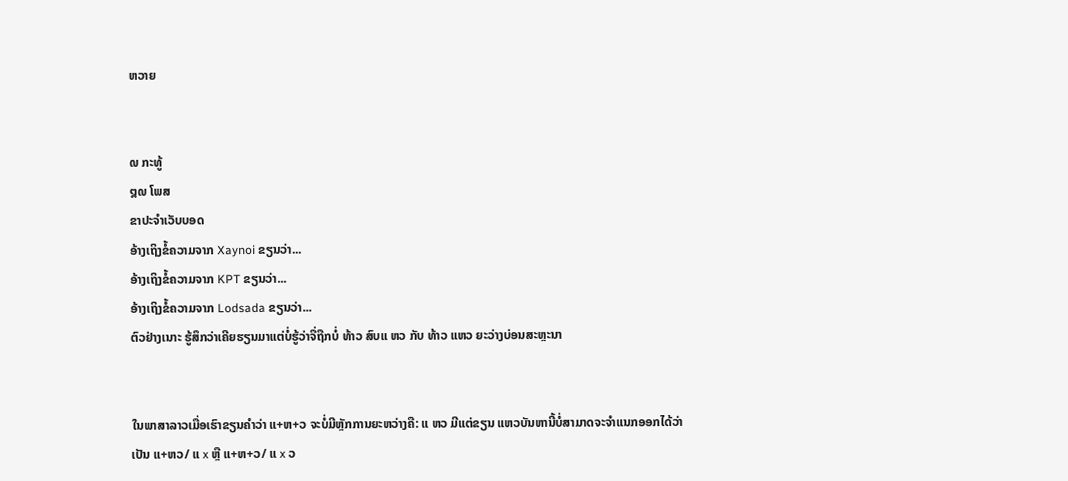ຫວາຍ


໙ ກະທູ້
໘໙ ໂພສ
ຂາປະຈຳເວັບບອດ
ອ້າງເຖິງຂໍ້ຄວາມຈາກ Xaynoi ຂຽນວ່າ...
ອ້າງເຖິງຂໍ້ຄວາມຈາກ KPT ຂຽນວ່າ...
ອ້າງເຖິງຂໍ້ຄວາມຈາກ Lodsada ຂຽນວ່າ...
ຕົວຢ່າງເນາະ ຮູ້ສຶກວ່າເຄີຍຮຽນມາແຕ່ບໍ່ຮູ້ວ່າຈື່ຖືກບໍ່ ທ້າວ ສົບແ ຫວ ກັບ ທ້າວ ແຫວ ຍະວ່າງບ່ອນສະຫຼະນາ


ໃນພາສາລາວເມື່ອເຮົາຂຽນຄຳວ່າ ແ+ຫ+ວ ຈະບໍ່ມີຫຼັກການຍະຫວ່າງຄື: ແ ຫວ ມີແຕ່ຂຽນ ແຫວບັນຫານີ້ບໍ່ສາມາດຈະຈຳແນກອອກໄດ້ວ່າເປັນ ແ+ຫວ/ ແ x ຫຼື ແ+ຫ+ວ/ ແ x ວ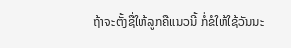ຖ້າຈະຕັ້ງຊື່ໃຫ້ລູກຄືແນວນີ້ ກໍ່ຂໍໃຫ້ໃຊ້ວັນນະ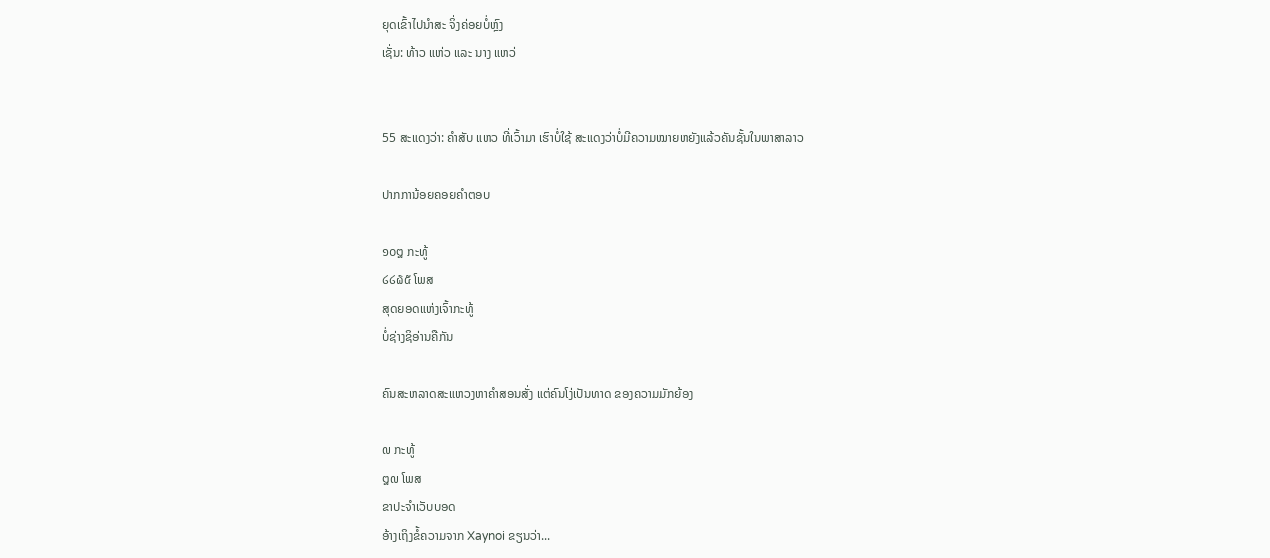ຍຸດເຂົ້າໄປນຳສະ ຈິ່ງຄ່ອຍບໍ່ຫຼົງ
ເຊັ່ນ: ທ້າວ ແຫ່ວ ແລະ ນາງ ແຫວ່


55 ສະແດງວ່າ: ຄຳສັບ ແຫວ ທີ່ເວົ້າມາ ເຮົາບໍ່ໃຊ້ ສະແດງວ່າບໍ່ມີຄວາມໝາຍຫຍັງແລ້ວຄັນຊັ້ນໃນພາສາລາວ

ປາກການ້ອຍຄອຍຄຳຕອບ

໑໐໘ ກະທູ້
໒໒໖໕ ໂພສ
ສຸດຍອດແຫ່ງເຈົ້າກະທູ້
ບໍ່ຊ່າງຊິອ່ານຄືກັນ

ຄົນສະຫລາດສະແຫວງຫາຄຳສອນສັ່ງ ແຕ່ຄົນໂງ່ເປັນທາດ ຂອງຄວາມມັກຍ້ອງ

໙ ກະທູ້
໘໙ ໂພສ
ຂາປະຈຳເວັບບອດ
ອ້າງເຖິງຂໍ້ຄວາມຈາກ Xaynoi ຂຽນວ່າ...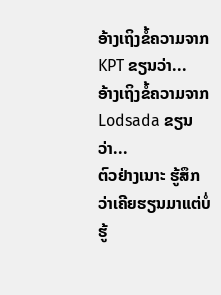ອ້າງເຖິງຂໍ້ຄວາມຈາກ KPT ຂຽນວ່າ...
ອ້າງເຖິງຂໍ້ຄວາມຈາກ Lodsada ຂຽນວ່າ...
ຕົວຢ່າງເນາະ ຮູ້ສຶກວ່າເຄີຍຮຽນມາແຕ່ບໍ່ຮູ້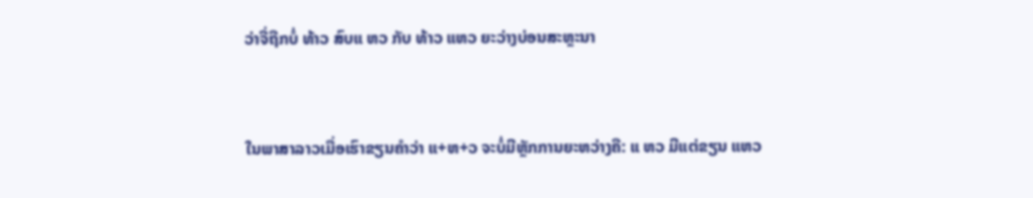ວ່າຈື່ຖືກບໍ່ ທ້າວ ສົບແ ຫວ ກັບ ທ້າວ ແຫວ ຍະວ່າງບ່ອນສະຫຼະນາ


ໃນພາສາລາວເມື່ອເຮົາຂຽນຄຳວ່າ ແ+ຫ+ວ ຈະບໍ່ມີຫຼັກການຍະຫວ່າງຄື: ແ ຫວ ມີແຕ່ຂຽນ ແຫວ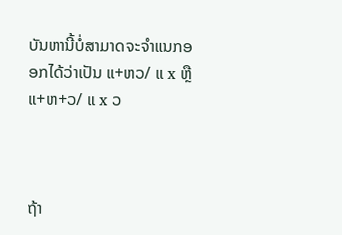ບັນຫານີ້ບໍ່ສາມາດຈະຈຳແນກອອກໄດ້ວ່າເປັນ ແ+ຫວ/ ແ x ຫຼື ແ+ຫ+ວ/ ແ x ວ



ຖ້າ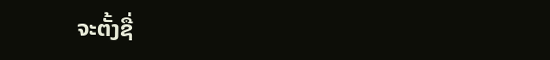ຈະຕັ້ງຊື່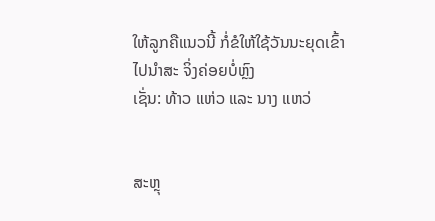ໃຫ້ລູກຄືແນວນີ້ ກໍ່ຂໍໃຫ້ໃຊ້ວັນນະຍຸດເຂົ້າໄປນຳສະ ຈິ່ງຄ່ອຍບໍ່ຫຼົງ
ເຊັ່ນ: ທ້າວ ແຫ່ວ ແລະ ນາງ ແຫວ່


ສະຫຼຸ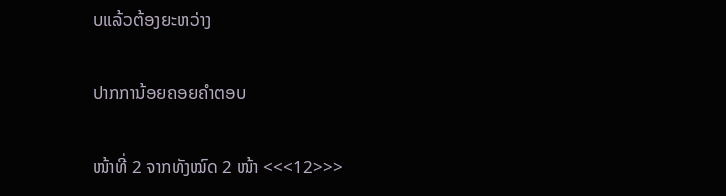ບແລ້ວຕ້ອງຍະຫວ່າງ

ປາກການ້ອຍຄອຍຄຳຕອບ

ໜ້າທີ່ 2 ຈາກທັງໝົດ 2 ໜ້າ <<<12>>>